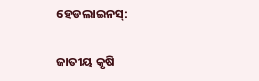ହେଡଲାଇନସ୍:

ଜାତୀୟ କୃଷି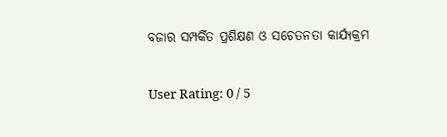ବଜାର ସମ୍ପର୍କିତ ପ୍ରଶିକ୍ଷଣ ଓ ସଚେତନତା କାର୍ଯ୍ୟକ୍ରମ

User Rating: 0 / 5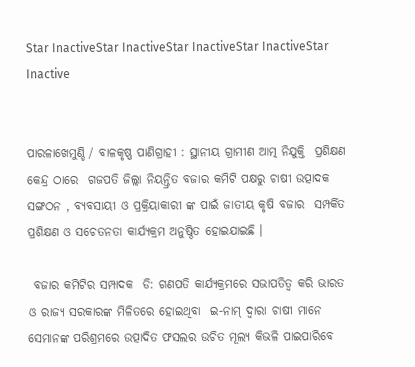Star InactiveStar InactiveStar InactiveStar InactiveStar Inactive


ପାରଳାଖେମୁଣ୍ଡି / ବାଳକୃଷ୍ଣ ପାଣିଗ୍ରାହୀ : ସ୍ଥାନୀୟ ଗ୍ରାମୀଣ ଆତ୍ମ ନିଯୁକ୍ତି  ପ୍ରଶିକ୍ଷଣ କେନ୍ଦ୍ର ଠାରେ  ଗଜପତି ଜିଲ୍ଲା ନିୟନ୍ତ୍ରିତ ବଜାର କମିଟି ପକ୍ଷରୁ ଚାଷୀ ଉତ୍ପାଦକ ସଙ୍ଗଠନ , ବ୍ୟବସାୟୀ ଓ ପ୍ରକ୍ରିୟାକାରୀ ଙ୍କ ପାଇଁ ଜାତୀୟ କୃଷି ବଜାର  ସମ୍ପର୍କିତ ପ୍ରଶିକ୍ଷଣ ଓ ସଚେତନତା କାର୍ଯ୍ୟକ୍ରମ ଅନୁଷ୍ଠିତ ହୋଇଯାଇଛି ।

 ବଜାର କମିଟିର ସମ୍ପାଦକ  ଡି: ଗଣପତି କାର୍ଯ୍ୟକ୍ରମରେ ସଭାପତିତ୍ବ କରି ଭାରତ ଓ ରାଜ୍ୟ ସରକାରଙ୍କ ମିଳିତରେ ହୋଇଥିବା  ଇ-ନାମ୍ ଦ୍ବାରା ଚାଷୀ ମାନେ ସେମାନଙ୍କ ପରିଶ୍ରମରେ ଉତ୍ପାଦିତ ଫସଲର ଉଚିତ ମୂଲ୍ୟ କିଭଳି ପାଇପାରିବେ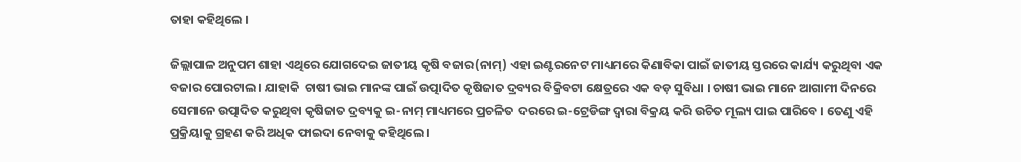ତାହା କହିଥିଲେ ।

ଜିଲ୍ଲାପାଳ ଅନୁପମ ଶାହା ଏଥିରେ ଯୋଗଦେଇ ଜାତୀୟ କୃଷି ବଜାର(ନାମ୍) ଏହା ଇଣ୍ଟରନେଟ ମାଧ୍ୟମରେ କିଣାବିକା ପାଇଁ ଜାତୀୟ ସ୍ତରରେ କାର୍ଯ୍ୟ କରୁଥିବା ଏକ ବଜାର ପୋରଟାଲ । ଯାହାକି  ଚାଷୀ ଭାଇ ମାନଙ୍କ ପାଇଁ ଉତ୍ପାଦିତ କୃଷିଜାତ ଦ୍ରବ୍ୟର ବିକ୍ରିବଟା କ୍ଷେତ୍ରରେ ଏକ ବଡ଼ ସୁବିଧା । ଚାଷୀ ଭାଇ ମାନେ ଆଗାମୀ ଦିନରେ ସେମାନେ ଉତ୍ପାଦିତ କରୁଥିବା କୃଷିଜାତ ଦ୍ରବ୍ୟକୁ ଇ-ନାମ୍ ମାଧ୍ୟମରେ ପ୍ରଚଳିତ  ଦରରେ ଇ-ଟ୍ରେଡିଙ୍ଗ ଦ୍ବାରା ବିକ୍ରୟ କରି ଉଚିତ ମୂଲ୍ୟ ପାଇ ପାରିବେ । ତେଣୁ ଏହି ପ୍ରକ୍ରିୟାକୁ ଗ୍ରହଣ କରି ଅଧିକ ଫାଇଦା ନେବାକୁ କହିଥିଲେ ।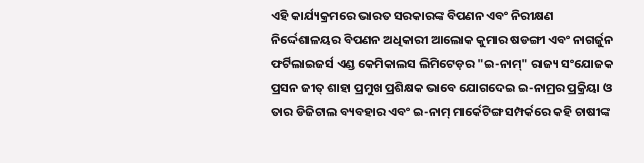ଏହି କାର୍ଯ୍ୟକ୍ରମରେ ଭାରତ ସରକାରଙ୍କ ବିପଣନ ଏବଂ ନିରୀକ୍ଷଣ  ନିର୍ଦ୍ଦେଶାଳୟର ବିପଣନ ଅଧିକାରୀ ଆଲୋକ କୁମାର ଷଡଙ୍ଗୀ ଏବଂ ନାଗର୍ଜୁନ ଫର୍ଟିଲାଇଜର୍ସ ଏଣ୍ଡ କେମିକାଲସ ଲିମିଟେଡ଼ର "ଇ-ନାମ୍" ରାଜ୍ୟ ସଂଯୋଜକ ପ୍ରସନ ଜୀତ୍ ଶାହା ପ୍ରମୁଖ ପ୍ରଶିକ୍ଷକ ଭାବେ ଯୋଗଦେଇ ଇ-ନାମ୍ରର ପ୍ରକ୍ରିୟା ଓ ତାର ଡିଜିଟାଲ ବ୍ୟବହାର ଏବଂ ଇ-ନାମ୍ ମାର୍କେଟିଙ୍ଗ ସମ୍ପର୍କରେ କହି ଚାଷୀଙ୍କ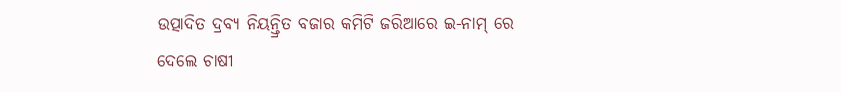ଉତ୍ପାଦିତ ଦ୍ରବ୍ୟ ନିୟନ୍ତ୍ରିତ ବଜାର କମିଟି ଜରିଆରେ ଇ-ନାମ୍ ରେ ଦେଲେ ଚାଷୀ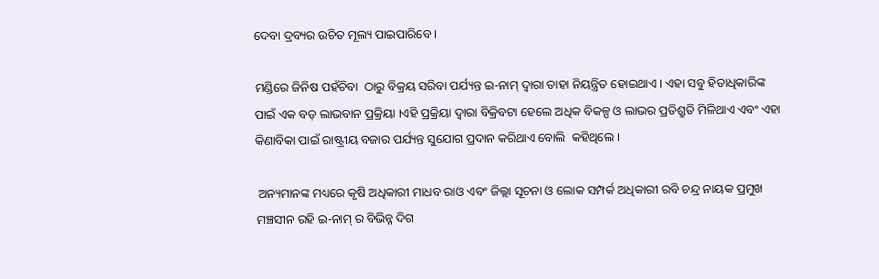ଦେବା ଦ୍ରବ୍ୟର ଉଚିତ ମୂଲ୍ୟ ପାଇପାରିବେ ।

ମଣ୍ଡିରେ ଜିନିଷ ପହଁଚିବା  ଠାରୁ ବିକ୍ରୟ ସରିବା ପର୍ଯ୍ୟନ୍ତ ଇ-ନାମ୍ ଦ୍ୱାରା ତାହା ନିୟନ୍ତ୍ରିତ ହୋଇଥାଏ । ଏହା ସବୁ ହିତାଧିକାରିଙ୍କ ପାଇଁ ଏକ ବଡ଼ ଲାଭବାନ ପ୍ରକ୍ରିୟା ।ଏହି ପ୍ରକ୍ରିୟା ଦ୍ୱାରା ବିକ୍ରିବଟା ହେଲେ ଅଧିକ ବିକଳ୍ପ ଓ ଲାଭର ପ୍ରତିଶ୍ରୁତି ମିଳିଥାଏ ଏବଂ ଏହା କିଣାବିକା ପାଇଁ ରାଷ୍ଟ୍ରୀୟ ବଜାର ପର୍ଯ୍ୟନ୍ତ ସୁଯୋଗ ପ୍ରଦାନ କରିଥାଏ ବୋଲି  କହିଥିଲେ ।

 ଅନ୍ୟମାନଙ୍କ ମଧ୍ୟରେ କୃଷି ଅଧିକାରୀ ମାଧବ ରାଓ ଏବଂ ଜିଲ୍ଲା ସୂଚନା ଓ ଲୋକ ସମ୍ପର୍କ ଅଧିକାରୀ ରବି ଚନ୍ଦ୍ର ନାୟକ ପ୍ରମୁଖ ମଞ୍ଚସୀନ ରହି ଇ-ନାମ୍ ର ବିଭିନ୍ନ ଦିଗ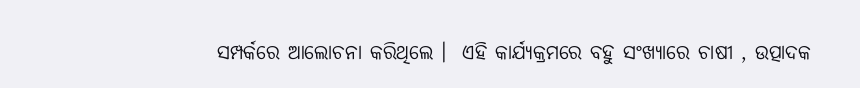ସମ୍ପର୍କରେ ଆଲୋଚନା କରିଥିଲେ ।  ଏହି କାର୍ଯ୍ୟକ୍ରମରେ ବହୁ ସଂଖ୍ୟାରେ ଚାଷୀ , ଉତ୍ପାଦକ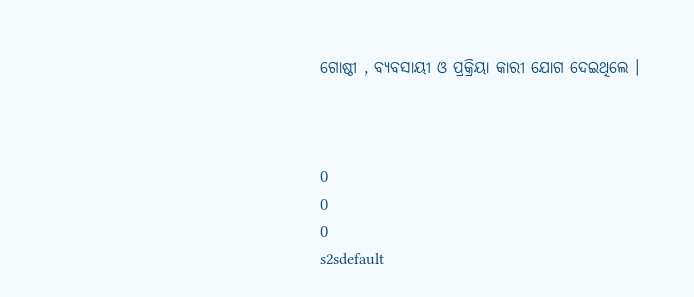ଗୋଷ୍ଠୀ , ବ୍ୟବସାୟୀ ଓ ପ୍ରକ୍ରିୟା କାରୀ ଯୋଗ ଦେଇଥିଲେ ।



0
0
0
s2sdefault